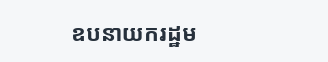ឧបនាយករដ្ឋម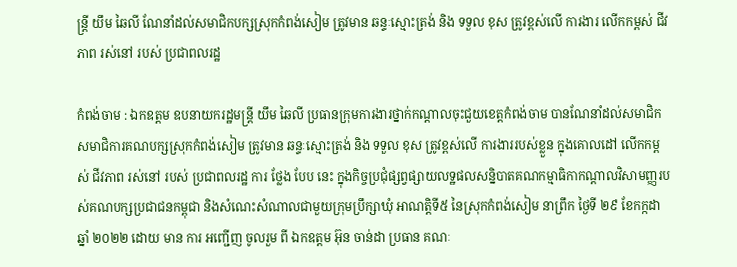ន្ត្រី យឹម ឆៃលី ណែនាំដល់សមាជិកបក្សស្រុកកំពង់សៀម ត្រូវមាន ឆន្ទៈស្មោះត្រង់ និង ទទួល ខុស ត្រូវខ្ពស់លើ ការងារ លើកកម្ពស់ ជីវភាព រស់នៅ របស់ ប្រជាពលរដ្ឋ

កំពង់ចាម : ឯកឧត្តម ឧបនាយករដ្ឋមន្ត្រី យឹម ឆៃលី ប្រធានក្រុមការងារថ្នាក់កណ្តាលចុះជួយខេត្តកំពង់ចាម បានណែនាំដល់សមាជិកសមាជិការគណបក្សស្រុកកំពង់សៀម ត្រូវមាន ឆន្ទៈស្មោះត្រង់ និង ទទួល ខុស ត្រូវខ្ពស់លើ ការងាររបស់ខ្លួន ក្នុងគោលដៅ លើកកម្ពស់ ជីវភាព រស់នៅ របស់ ប្រជាពលរដ្ឋ ការ ថ្លែង បែប នេះ ក្នុងកិច្ចប្រជុំផ្សព្វផ្សាយលទ្ឋផលសន្និបាតគណកម្មាធិកាកណ្តាលវិសាមញ្ញរបស់គណបក្សប្រជាជនកម្ពុជា និងសំណេះសំណាលជាមួយក្រុមប្រឹក្សាឃុំ អាណត្តិទី៥ នៃស្រុកកំពង់សៀម នាព្រឹក ថ្ងៃទី ២៩ ខែកក្កដា ឆ្នាំ ២០២២ ដោយ មាន ការ អញ្ជើញ ចូលរួម ពី ឯកឧត្ដម អ៊ុន ចាន់ដា ប្រធាន គណៈ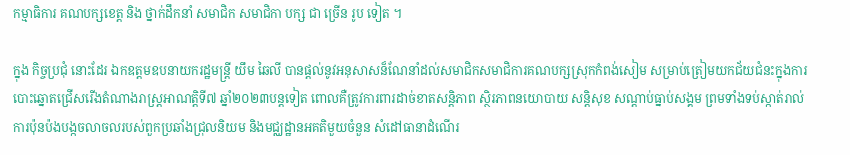កម្មាធិការ គណបក្សខេត្ត និង ថ្នាក់ដឹកនាំ សមាជិក សមាជិកា បក្ស ជា ច្រើន រូប ទៀត ។

ក្នុង កិច្ចប្រជុំ នោះដែរ ឯកឧត្តមឧបនាយករដ្ឋមន្ត្រី យឹម ឆៃលី បានផ្តល់នូវអនុសាសន៏ណែនាំដល់សមាជិកសមាជិការគណបក្សស្រុកកំពង់សៀម សម្រាប់ត្រៀមយកជ័យជំនះក្នុងការបោះឆ្នោតជ្រើសរើងតំណាងរាស្ត្រអាណត្តិទី៧ ឆ្នាំ២០២៣បន្តទៀត ពោលគឺត្រូវការពារដាច់ខាតសន្តិភាព ស្ថិរភាពនយោបាយ សន្តិសុខ សណ្តាប់ធ្នាប់សង្គម ព្រមទាំងទប់ស្កាត់រាល់ការប៉ុនប៉ងបង្កចលាចលរបស់ពួកប្រឆាំងជ្រុលនិយម និងមជ្ឈដ្ឋានអគតិមួយចំនួន សំដៅធានាដំណើរ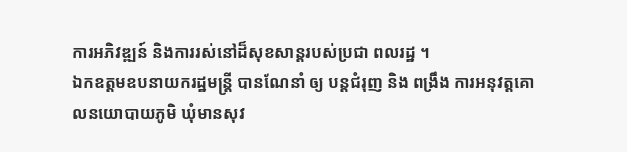ការអភិវឌ្ឍន៍ និងការរស់នៅដ៏សុខសាន្តរបស់ប្រជា ពលរដ្ឋ ។
ឯកឧត្តមឧបនាយករដ្ឋមន្ត្រី បានណែនាំ ឲ្យ បន្តជំរុញ និង ពង្រឹង ការអនុវត្តគោលនយោបាយភូមិ ឃុំមានសុវ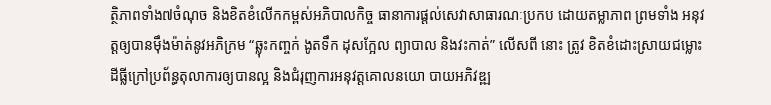ត្ថិភាពទាំង៧ចំណុច និងខិតខំលើកកម្ពស់អភិបាលកិច្ច ធានាការផ្តល់សេវាសាធារណៈប្រកប ដោយតម្លាភាព ព្រមទាំង អនុវត្តឲ្យបានម៉ឹងម៉ាត់នូវអភិក្រម “ឆ្លុះកញ្ចក់ ងូតទឹក ដុសក្អែល ព្យាបាល និងវះកាត់” លេីសពី នោះ ត្រូវ ខិតខំដោះស្រាយជម្លោះដីធ្លីក្រៅប្រព័ន្ធតុលាការឲ្យបានល្អ និងជំរុញការអនុវត្តគោលនយោ បាយអភិវឌ្ឍ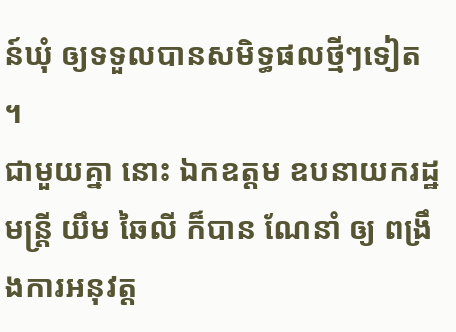ន៍ឃុំ ឲ្យទទួលបានសមិទ្ធផលថ្មីៗទៀត ។
ជាមួយគ្នា នោះ ឯកឧត្តម ឧបនាយករដ្ឋមន្ត្រី យឹម ឆៃលី ក៏បាន ណែនាំ ឲ្យ ពង្រឹងការអនុវត្ត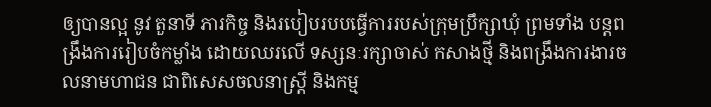ឲ្យបានល្អ នូវ តួនាទី ភារកិច្ច និងរបៀបរបបធ្វើការរបស់ក្រុមប្រឹក្សាឃុំ ព្រមទាំង បន្តពង្រឹងការរៀបចំកម្លាំង ដោយឈរលើ ទស្សនៈរក្សាចាស់ កសាងថ្មី និងពង្រឹងការងារចលនាមហាជន ជាពិសេសចលនាស្រ្តី និងកម្ម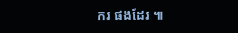ករ ផងដែរ ៕